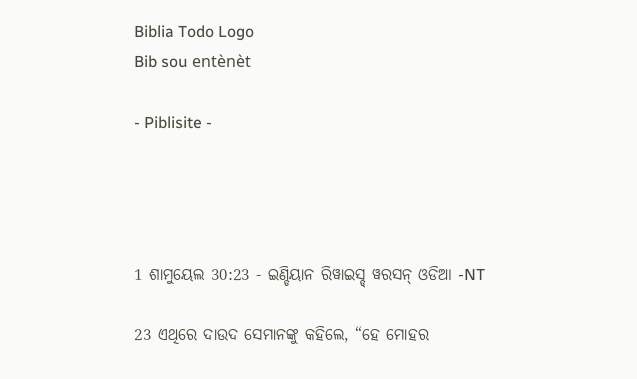Biblia Todo Logo
Bib sou entènèt

- Piblisite -




1 ଶାମୁୟେଲ 30:23 - ଇଣ୍ଡିୟାନ ରିୱାଇସ୍ଡ୍ ୱରସନ୍ ଓଡିଆ -NT

23 ଏଥିରେ ଦାଉଦ ସେମାନଙ୍କୁ କହିଲେ, “ହେ ମୋହର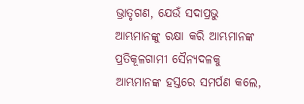ଭ୍ରାତୃଗଣ, ଯେଉଁ ସଦାପ୍ରଭୁ ଆମ୍ଭମାନଙ୍କୁ ରକ୍ଷା କରି ଆମ୍ଭମାନଙ୍କ ପ୍ରତିକୂଳଗାମୀ ସୈନ୍ୟଦଳକୁ ଆମ୍ଭମାନଙ୍କ ହସ୍ତରେ ସମର୍ପଣ କଲେ,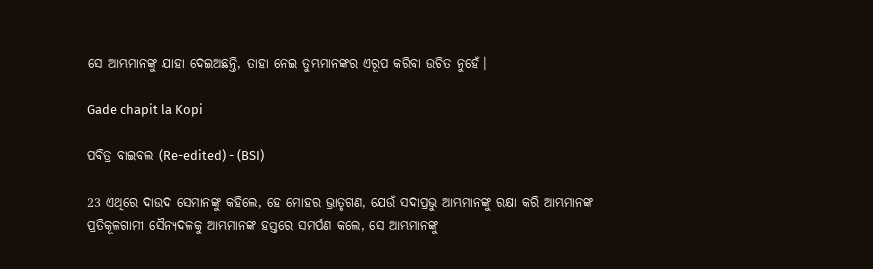ସେ ଆମ୍ଭମାନଙ୍କୁ ଯାହା ଦେଇଅଛନ୍ତି, ତାହା ନେଇ ତୁମ୍ଭମାନଙ୍କର ଏରୂପ କରିବା ଉଚିତ ନୁହେଁ।

Gade chapit la Kopi

ପବିତ୍ର ବାଇବଲ (Re-edited) - (BSI)

23 ଏଥିରେ ଦାଉଦ ସେମାନଙ୍କୁ କହିଲେ, ହେ ମୋହର ଭ୍ରାତୃଗଣ, ଯେଉଁ ସଦାପ୍ରଭୁ ଆମ୍ଭମାନଙ୍କୁ ରକ୍ଷା କରି ଆମ୍ଭମାନଙ୍କ ପ୍ରତିକୂଳଗାମୀ ସୈନ୍ୟଦଳକୁ ଆମ୍ଭମାନଙ୍କ ହସ୍ତରେ ସମର୍ପଣ କଲେ, ସେ ଆମ୍ଭମାନଙ୍କୁ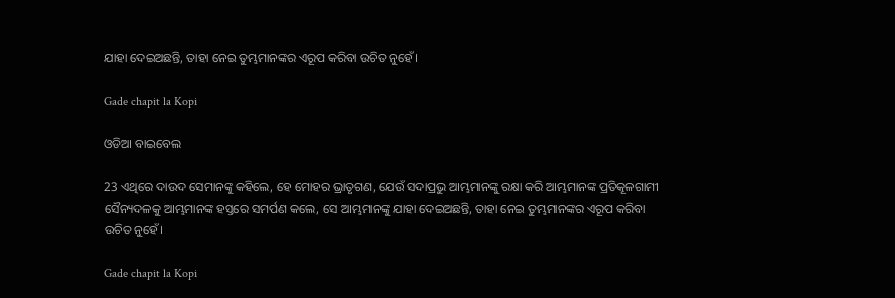ଯାହା ଦେଇଅଛନ୍ତି, ତାହା ନେଇ ତୁମ୍ଭମାନଙ୍କର ଏରୂପ କରିବା ଉଚିତ ନୁହେଁ।

Gade chapit la Kopi

ଓଡିଆ ବାଇବେଲ

23 ଏଥିରେ ଦାଉଦ ସେମାନଙ୍କୁ କହିଲେ, ହେ ମୋହର ଭ୍ରାତୃଗଣ, ଯେଉଁ ସଦାପ୍ରଭୁ ଆମ୍ଭମାନଙ୍କୁ ରକ୍ଷା କରି ଆମ୍ଭମାନଙ୍କ ପ୍ରତିକୂଳଗାମୀ ସୈନ୍ୟଦଳକୁ ଆମ୍ଭମାନଙ୍କ ହସ୍ତରେ ସମର୍ପଣ କଲେ, ସେ ଆମ୍ଭମାନଙ୍କୁ ଯାହା ଦେଇଅଛନ୍ତି, ତାହା ନେଇ ତୁମ୍ଭମାନଙ୍କର ଏରୂପ କରିବା ଉଚିତ ନୁହେଁ।

Gade chapit la Kopi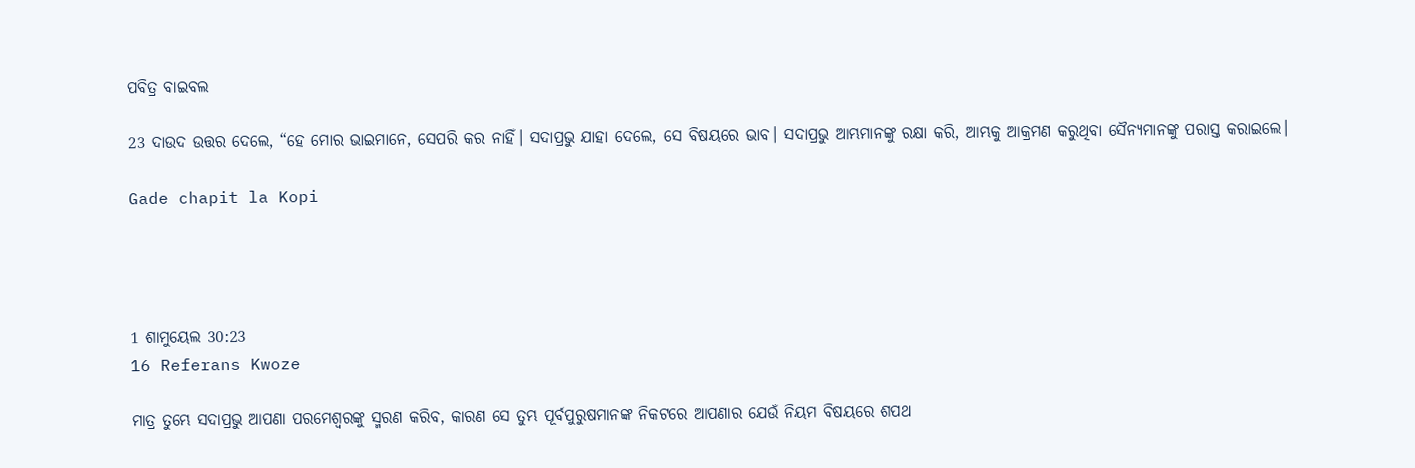ପବିତ୍ର ବାଇବଲ

23 ଦାଉଦ ଉତ୍ତର ଦେଲେ, “ହେ ମୋର ଭାଇମାନେ, ସେପରି କର ନାହିଁ। ସଦାପ୍ରଭୁ ଯାହା ଦେଲେ, ସେ ବିଷୟରେ ଭାବ। ସଦାପ୍ରଭୁ ଆମ୍ଭମାନଙ୍କୁ ରକ୍ଷା କରି, ଆମ୍ଭକୁ ଆକ୍ରମଣ କରୁଥିବା ସୈନ୍ୟମାନଙ୍କୁ ପରାସ୍ତ କରାଇଲେ।

Gade chapit la Kopi




1 ଶାମୁୟେଲ 30:23
16 Referans Kwoze

ମାତ୍ର ତୁମ୍ଭେ ସଦାପ୍ରଭୁ ଆପଣା ପରମେଶ୍ୱରଙ୍କୁ ସ୍ମରଣ କରିବ, କାରଣ ସେ ତୁମ୍ଭ ପୂର୍ବପୁରୁଷମାନଙ୍କ ନିକଟରେ ଆପଣାର ଯେଉଁ ନିୟମ ବିଷୟରେ ଶପଥ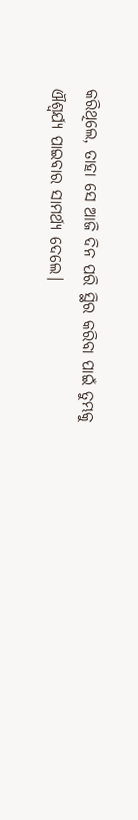କରିଥିଲେ, ତାହା ସେ ଆଜି ଦିନ ପରି ସ୍ଥିର କରିବା ପାଇଁ ତୁମ୍ଭକୁ ଐଶ୍ୱର୍ଯ୍ୟ ପାଇବାର ସାମର୍ଥ୍ୟ ଦେଲେ।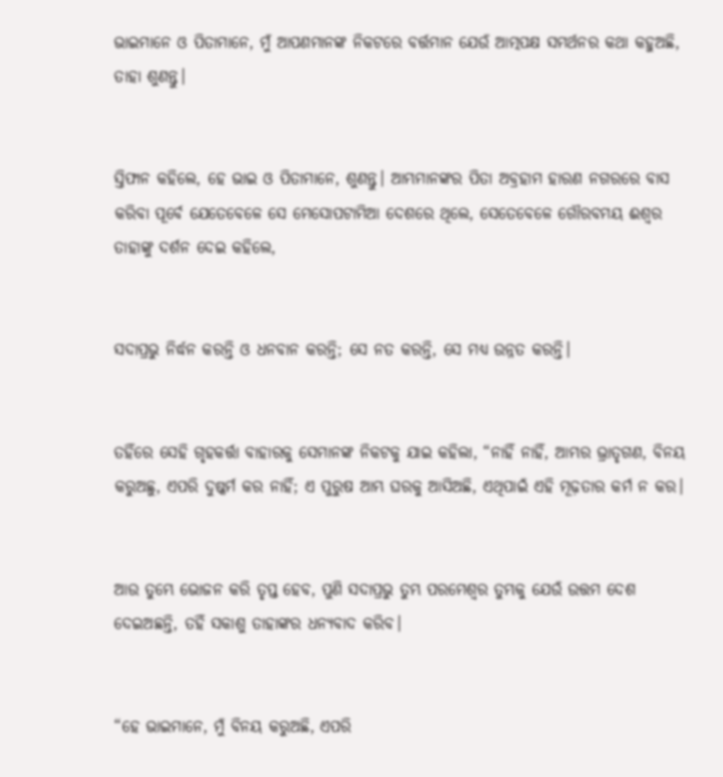ଭାଇମାନେ ଓ ପିତାମାନେ, ମୁଁ ଆପଣମାନଙ୍କ ନିକଟରେ ବର୍ତ୍ତମାନ ଯେଉଁ ଆତ୍ମପକ୍ଷ ସମର୍ଥନର କଥା କହୁଅଛି, ତାହା ଶୁଣନ୍ତୁ।


ସ୍ତିଫାନ କହିଲେ, ହେ ଭାଇ ଓ ପିତାମାନେ, ଶୁଣନ୍ତୁ। ଆମ୍ଭମାନଙ୍କର ପିତା ଅବ୍ରହାମ ହାରଣ ନଗରରେ ବାସ କରିବା ପୂର୍ବେ ଯେତେବେଳେ ସେ ମେସୋପଟାମିଆ ଦେଶରେ ଥିଲେ, ସେତେବେଳେ ଗୌରବମୟ ଈଶ୍ବର ତାହାଙ୍କୁ ଦର୍ଶନ ଦେଇ କହିଲେ,


ସଦାପ୍ରଭୁ ନିର୍ଦ୍ଧନ କରନ୍ତି ଓ ଧନବାନ କରନ୍ତି; ସେ ନତ କରନ୍ତି, ସେ ମଧ୍ୟ ଉନ୍ନତ କରନ୍ତି।


ତହିଁରେ ସେହି ଗୃହକର୍ତ୍ତା ବାହାରକୁ ସେମାନଙ୍କ ନିକଟକୁ ଯାଇ କହିଲା, “ନାହିଁ ନାହିଁ, ଆମ୍ଭର ଭ୍ରାତୃଗଣ, ବିନୟ କରୁଅଛୁ, ଏପରି ଦୁଷ୍କର୍ମ କର ନାହିଁ; ଏ ପୁରୁଷ ଆମ୍ଭ ଘରକୁ ଆସିଅଛି, ଏଥିପାଇଁ ଏହି ମୂଢ଼ତାର କର୍ମ ନ କର।


ଆଉ ତୁମ୍ଭେ ଭୋଜନ କରି ତୃପ୍ତ ହେବ, ପୁଣି ସଦାପ୍ରଭୁ ତୁମ୍ଭ ପରମେଶ୍ୱର ତୁମ୍ଭକୁ ଯେଉଁ ଉତ୍ତମ ଦେଶ ଦେଇଅଛନ୍ତି, ତହିଁ ସକାଶୁ ତାହାଙ୍କର ଧନ୍ୟବାଦ କରିବ।


“ହେ ଭାଇମାନେ, ମୁଁ ବିନୟ କରୁଅଛି, ଏପରି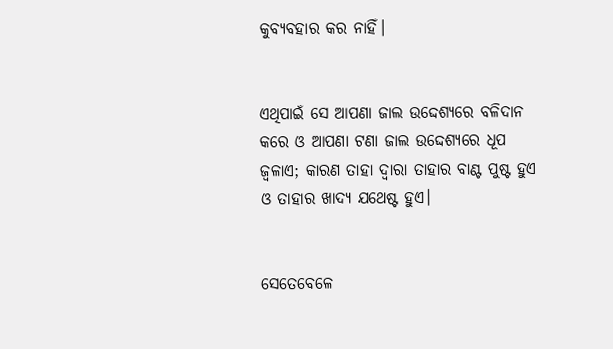କୁବ୍ୟବହାର କର ନାହିଁ।


ଏଥିପାଇଁ ସେ ଆପଣା ଜାଲ ଉଦ୍ଦେଶ୍ୟରେ ବଳିଦାନ କରେ ଓ ଆପଣା ଟଣା ଜାଲ ଉଦ୍ଦେଶ୍ୟରେ ଧୂପ ଜ୍ୱଳାଏ; କାରଣ ତାହା ଦ୍ୱାରା ତାହାର ବାଣ୍ଟ ପୁଷ୍ଟ ହୁଏ ଓ ତାହାର ଖାଦ୍ୟ ଯଥେଷ୍ଟ ହୁଏ।


ସେତେବେଳେ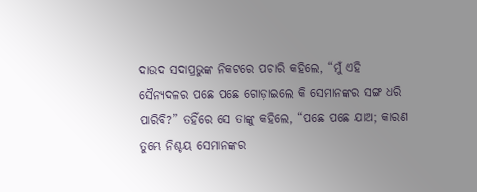ଦାଉଦ ସଦାପ୍ରଭୁଙ୍କ ନିକଟରେ ପଚାରି କହିଲେ, “ମୁଁ ଏହି ସୈନ୍ୟଦଳର ପଛେ ପଛେ ଗୋଡ଼ାଇଲେ କି ସେମାନଙ୍କର ସଙ୍ଗ ଧରି ପାରିବି?” ତହିଁରେ ସେ ତାଙ୍କୁ କହିଲେ, “ପଛେ ପଛେ ଯାଅ; କାରଣ ତୁମ୍ଭେ ନିଶ୍ଚୟ ସେମାନଙ୍କର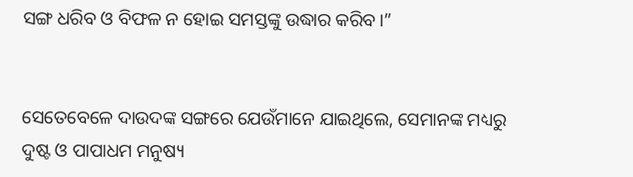ସଙ୍ଗ ଧରିବ ଓ ବିଫଳ ନ ହୋଇ ସମସ୍ତଙ୍କୁ ଉଦ୍ଧାର କରିବ।”


ସେତେବେଳେ ଦାଉଦଙ୍କ ସଙ୍ଗରେ ଯେଉଁମାନେ ଯାଇଥିଲେ, ସେମାନଙ୍କ ମଧ୍ୟରୁ ଦୁଷ୍ଟ ଓ ପାପାଧମ ମନୁଷ୍ୟ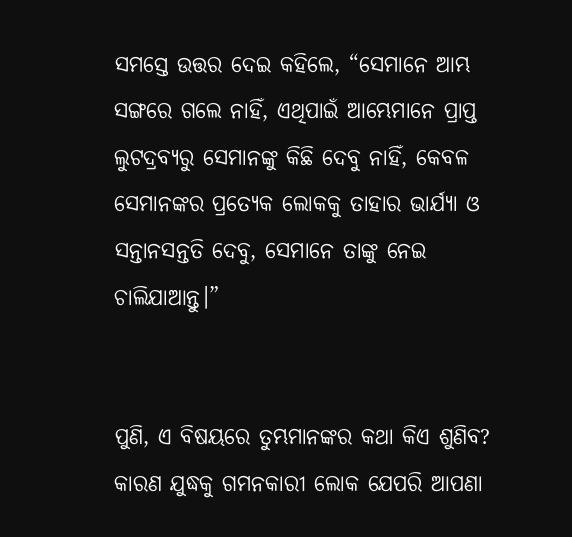ସମସ୍ତେ ଉତ୍ତର ଦେଇ କହିଲେ, “ସେମାନେ ଆମ୍ଭ ସଙ୍ଗରେ ଗଲେ ନାହିଁ, ଏଥିପାଇଁ ଆମ୍ଭେମାନେ ପ୍ରାପ୍ତ ଲୁଟଦ୍ରବ୍ୟରୁ ସେମାନଙ୍କୁ କିଛି ଦେବୁ ନାହିଁ, କେବଳ ସେମାନଙ୍କର ପ୍ରତ୍ୟେକ ଲୋକକୁ ତାହାର ଭାର୍ଯ୍ୟା ଓ ସନ୍ତାନସନ୍ତତି ଦେବୁ, ସେମାନେ ତାଙ୍କୁ ନେଇ ଚାଲିଯାଆନ୍ତୁ।”


ପୁଣି, ଏ ବିଷୟରେ ତୁମ୍ଭମାନଙ୍କର କଥା କିଏ ଶୁଣିବ? କାରଣ ଯୁଦ୍ଧକୁ ଗମନକାରୀ ଲୋକ ଯେପରି ଆପଣା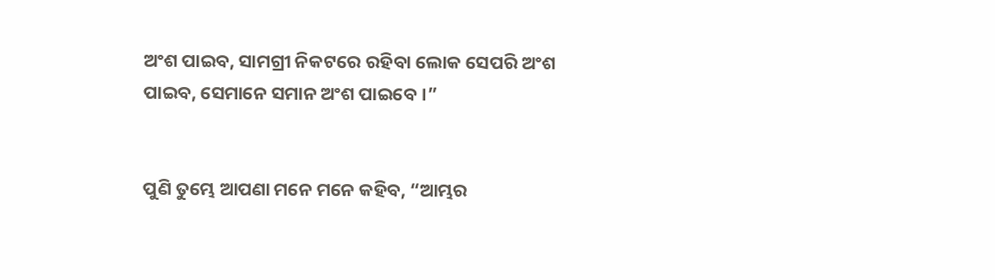ଅଂଶ ପାଇବ, ସାମଗ୍ରୀ ନିକଟରେ ରହିବା ଲୋକ ସେପରି ଅଂଶ ପାଇବ, ସେମାନେ ସମାନ ଅଂଶ ପାଇବେ।”


ପୁଣି ତୁମ୍ଭେ ଆପଣା ମନେ ମନେ କହିବ, “ଆମ୍ଭର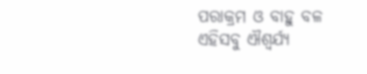ପରାକ୍ରମ ଓ ବାହୁ ବଳ ଏହିସବୁ ଐଶ୍ୱର୍ଯ୍ୟ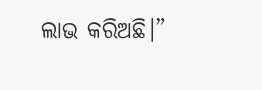ଲାଭ କରିଅଛି।”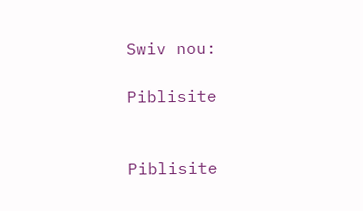Swiv nou:

Piblisite


Piblisite